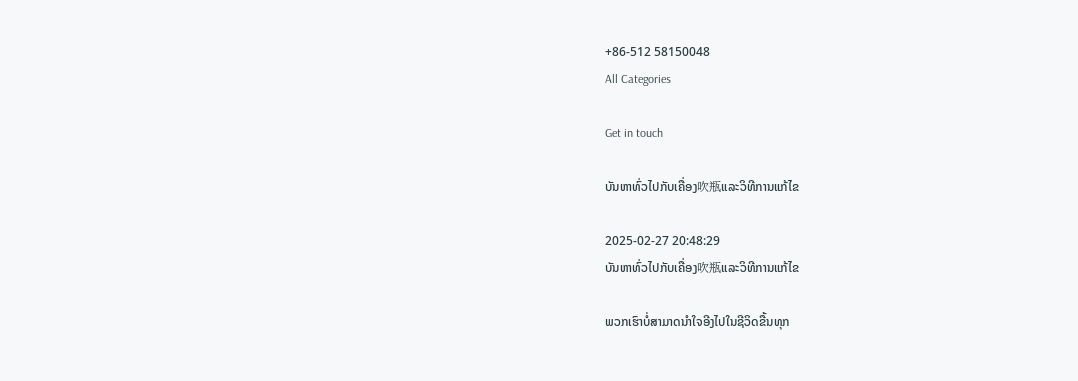+86-512 58150048
All Categories

Get in touch

ບັນຫາທົ່ວໄປກັບເຄື່ອງ吹瓶ແລະວິທີການແກ້ໄຂ

2025-02-27 20:48:29
ບັນຫາທົ່ວໄປກັບເຄື່ອງ吹瓶ແລະວິທີການແກ້ໄຂ

ພວກເຮົາບໍ່ສາມາດນຳໃຈອີງໄປໃນຊີວິດຂື້ນທຸກ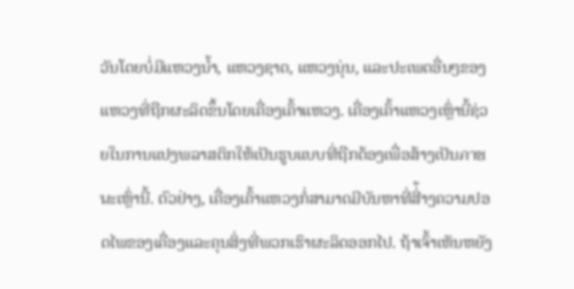ວັນໂດຍບໍ່ມີແຫວງນ້ຳ, ແຫວງຊາດ, ແຫວງນຸ່ນ, ແລະປະເພດອື່ນໆຂອງແຫວງທີ່ຖືກຜະລິດຂຶ້ນໂດຍເຄື່ອງເຄົ້າແຫວງ. เຄື່ອງເຄົ້າແຫວງເຫຼົ່ານີ້ຊ່ວຍໃນການແປງພລາສຕິກໃຫ້ເປັນຮູບແບບທີ່ຖືກຕ້ອງເພື່ອສ້າງເປັນภาชนะເຫຼົ່ານີ້. ຕົວຢ່າງ, ເຄື່ອງເຄົ້າແຫວງກໍ່ສາມາດມີບັນຫາທີ່ສີ່້າງຄວາມປອດໄພຂອງເຄື່ອງແລະຄຸນສິ່ງທີ່ພວກເຮົາຜະລິດອອກໄປ. ຖ້າເຈົ້າເຫັນຫຍັງ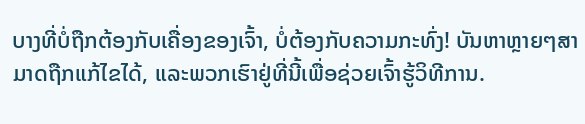ບາງທີ່ບໍ່ຖືກຕ້ອງກັບເຄື່ອງຂອງເຈົ້າ, ບໍ່ຕ້ອງກັບຄວາມກະທົ່ງ! ບັນຫາຫຼາຍໆສາມາດຖືກແກ້ໄຂໄດ້, ແລະພວກເຮົາຢູ່ທີ່ນີ້ເພື່ອຊ່ວຍເຈົ້າຮູ້ວິທີການ.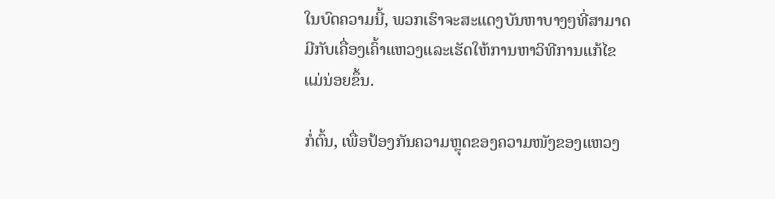ໃນບົດຄວາມນີ້, ພວກເຮົາຈະສະແດງບັນຫາບາງໆທີ່ສາມາດມີກັບເຄື່ອງເຄົ້າແຫວງແລະເຮັດໃຫ້ການຫາວິທີການແກ້ໄຂແມ່ນ່ອຍຂຶ້ນ.

ກໍ່ຕົ້ນ, ເພື່ອປ້ອງກັນຄວາມຫຼຸດຂອງຄວາມໜັງຂອງແຫວງ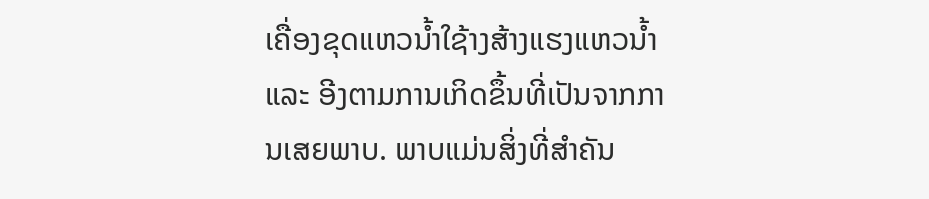ເຄື່ອງຂຸດແຫວນ້ຳໃຊ້າງສ້າງແຮງແຫວນ້ຳແລະ ອີງຕາມການເກິດຂຶ້ນທີ່ເປັນຈາກການເສຍພາບ. ພາບແມ່ນສິ່ງທີ່ສຳຄັນ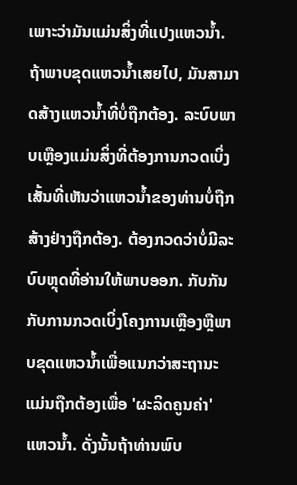ເພາະວ່າມັນແມ່ນສິ່ງທີ່ແປງແຫວນ້ຳ. ຖ້າພາບຂຸດແຫວນ້ຳເສຍໄປ, ມັນສາມາດສ້າງແຫວນ້ຳທີ່ບໍ່ຖືກຕ້ອງ. ລະບົບພາບເຫຼືອງແມ່ນສິ່ງທີ່ຕ້ອງການກວດເບິ່ງເສັ້ນທີ່ເຫັນວ່າແຫວນ້ຳຂອງທ່ານບໍ່ຖືກສ້າງຢ່າງຖືກຕ້ອງ. ຕ້ອງກວດວ່າບໍ່ມີລະບົບຫຼຸດທີ່ອ່ານໃຫ້ພາບອອກ. ກັບກັນກັບການກວດເບິ່ງໂຄງການເຫຼືອງຫຼືພາບຂຸດແຫວນ້ຳເພື່ອແນກວ່າສະຖານະແມ່ນຖືກຕ້ອງເພື່ອ 'ຜະລິດຄູນຄ່າ' ແຫວນ້ຳ. ດັ່ງນັ້ນຖ້າທ່ານພົບ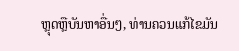ຫຼຸດຫຼືບັນຫາອື່ນໆ, ທ່ານຄວນແກ້ໄຂມັນ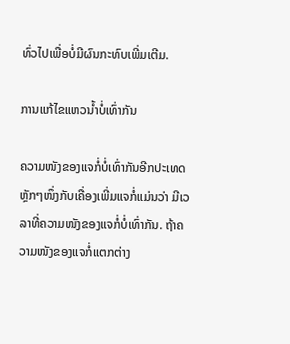ທົ່ວໄປເພື່ອບໍ່ມີຜົນກະທົບເພີ່ມເຕີມ.

ການແກ້ໄຂແຫວນ້ຳບໍ່ເທົ່າກັນ

ຄວາມໜັງຂອງແຈກໍ່ບໍ່ເທົ່າກັນອີກປະເທດຫຼັກໆໜຶ່ງກັບເຄື່ອງເພີ່ມແຈກໍ່ແມ່ນວ່າ ມີເວລາທີ່ຄວາມໜັງຂອງແຈກໍ່ບໍ່ເທົ່າກັນ. ຖ້າຄວາມໜັງຂອງແຈກໍ່ແຕກຕ່າງ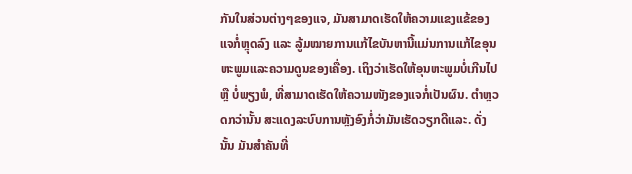ກັນໃນສ່ວນຕ່າງໆຂອງແຈ, ມັນສາມາດເຮັດໃຫ້ຄວາມແຂງແຂ້ຂອງແຈກໍ່ຫຼຸດລົງ ແລະ ລູ້ມໝາຍການແກ້ໄຂບັນຫານີ້ແມ່ນການແກ້ໄຂອຸນຫະພູມແລະຄວາມດູນຂອງເຄື່ອງ. ເຖິງວ່າເຮັດໃຫ້ອຸນຫະພູມບໍ່ເກີນໄປ ຫຼື ບໍ່ພຽງພໍ, ທີ່ສາມາດເຮັດໃຫ້ຄວາມໜັງຂອງແຈກໍ່ເປັນຜົນ. ຕຳຫຼວດກວ່ານັ້ນ ສະແດງລະບົບການຫຼັງອົງກໍ່ວ່າມັນເຮັດວຽກດີແລະ. ດັ່ງນັ້ນ ມັນສຳຄັນທີ່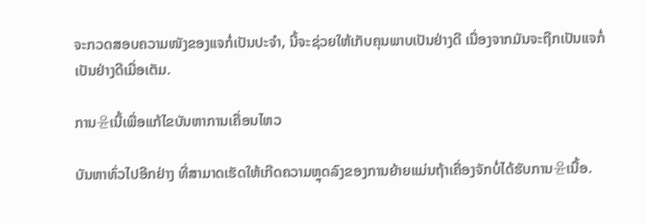ຈະກວດສອບຄວາມໜັງຂອງແຈກໍ່ເປັນປະຈຳ, ນີ້ຈະຊ່ວຍໃຫ້ເກັບຄຸນພາບເປັນຢ່າງດີ ເນື່ອງຈາກມັນຈະຖືກເປັນແຈກໍ່ເປັນຢ່າງດີເມື່ອເຕັມ.

ການ윤ເນີ້ເພື່ອແກ້ໄຂບັນຫາການເຄື່ອນໄຫວ

ບັນຫາທົ່ວໄປອີກຢ່າງ ທີ່ສາມາດເຮັດໃຫ້ເກີດຄວາມຫຼຸດລົງຂອງການຍ້າຍແມ່ນຖ້າເຄື່ອງຈັກບໍ່ໄດ້ຮັບການ윤ເນື້ອ.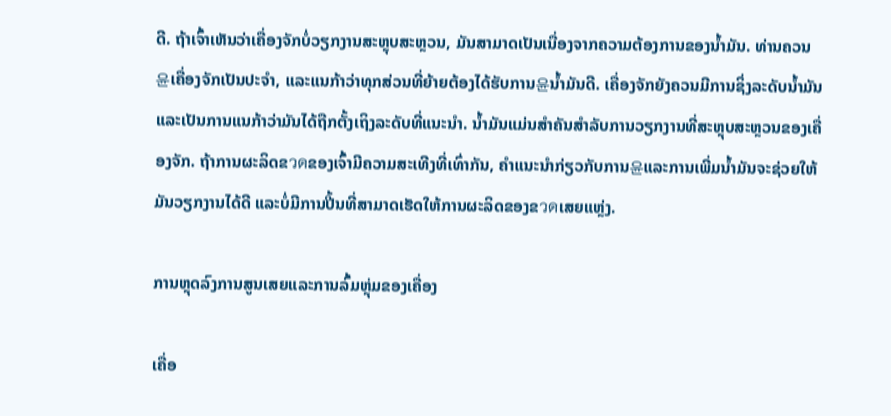ດີ. ຖ້າເຈົ້າເຫັນວ່າເຄື່ອງຈັກບໍ່ວຽກງານສະຫຼຸບສະຫຼວນ, ມັນສາມາດເປັນເນື່ອງຈາກຄວາມຕ້ອງການຂອງນ້ຳມັນ. ທ່ານຄວນ윤ເຄື່ອງຈັກເປັນປະຈຳ, ແລະແນກ້າວ່າທຸກສ່ວນທີ່ຍ້າຍຕ້ອງໄດ້ຮັບການ윤ນ້ຳມັນດີ. ເຄື່ອງຈັກຍັງຄວນມີການຊິ່ງລະດັບນ້ຳມັນ ແລະເປັນການແນກ້າວ່າມັນໄດ້ຖືກຕັ້ງເຖິງລະດັບທີ່ແນະນຳ. ນ້ຳມັນແມ່ນສຳຄັນສຳລັບການວຽກງານທີ່ສະຫຼຸບສະຫຼວນຂອງເຄື່ອງຈັກ. ຖ້າການຜະລິດຂวดຂອງເຈົ້າມີຄວາມສະເທີງທີ່ເທົ່າກັນ, ຄຳແນະນຳກ່ຽວກັບການ윤ແລະການເພີ່ມນ້ຳມັນຈະຊ່ວຍໃຫ້ມັນວຽກງານໄດ້ດີ ແລະບໍ່ມີການປີ້ນທີ່ສາມາດເຮັດໃຫ້ການຜະລິດຂອງຂวดເສຍແຫຼ່ງ.

ການຫຼຸດລົງການສູນເສຍແລະການລົ້ມຫຼຸ່ມຂອງເຄື່ອງ

ເຄື່ອ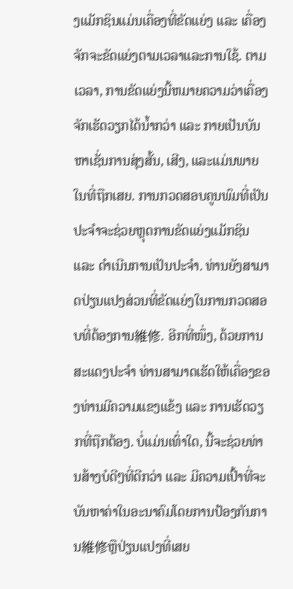ງແມັກຊິນແມ່ນເຄື່ອງທີ່ຂັດແຍ່ງ ແລະ ເຄື່ອງຈັກຈະຂັດແຍ່ງຕາມເວລາແລະການໃຊ້. ຕາມເວລາ, ການຂັດແຍ່ງນີ້ຫມາຍຄວາມວ່າເຄື່ອງຈັກເຮັດວຽກໄດ້ນໍ້າກວ່າ ແລະ ກາຍເປັນບັນຫາເຊັ່ນການສຸ່ງສັ້ນ, ເສີງ, ແລະແມ່ນພາຍໃນທີ່ຖືກເສຍ. ການກວດສອບຄູນພົມທີ່ເປັນປະຈຳຈະຊ່ວຍຫຼຸດການຂັດແຍ່ງແມັກຊິນ ແລະ ດຳເນີນການເປັນປະຈຳ. ທ່ານຍັງສາມາດປ່ຽນແປງສ່ວນທີ່ຂັດແຍ່ງໃນການກວດສອບທີ່ຕ້ອງການ維修. ອີກທີ່ໜຶ່ງ, ດ້ວຍການສະແດງປະຈຳ ທ່ານສາມາດເຮັດໃຫ້ເຄື່ອງຂອງທ່ານມີຄວາມແຂງແຂ້ງ ແລະ ການເຮັດວຽກທີ່ຖືກຕ້ອງ. ບໍ່ແມ່ນເທົ່າໃດ, ນີ້ຈະຊ່ວຍທ່ານສ້າງບໍດີໆທີ່ດີກວ່າ ແລະ ມີຄວາມເປົ້າທີ່ຈະບັນຫາຄ່າໃນອະນາຄົມໂດຍການປ້ອງກັນການ維修ຫຼືປ່ຽນແປງທີ່ເສຍ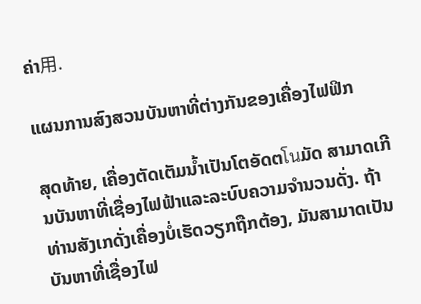ຄ່າ用.

ແຜນການສົງສວນບັນຫາທີ່ຕ່າງກັນຂອງເຄື່ອງໄຟຟິກ

ສຸດທ້າຍ, ເຄື່ອງຕັດເຕັມນ້ຳເປັນໂຕອັດຕโนມັດ ສາມາດເກີນບັນຫາທີ່ເຊື່ອງໄຟຟ້າແລະລະບົບຄວາມຈຳນວນດັ່ງ. ຖ້າທ່ານສັງເກດັ່ງເຄື່ອງບໍ່ເຮັດວຽກຖືກຕ້ອງ, ມັນສາມາດເປັນບັນຫາທີ່ເຊື່ອງໄຟ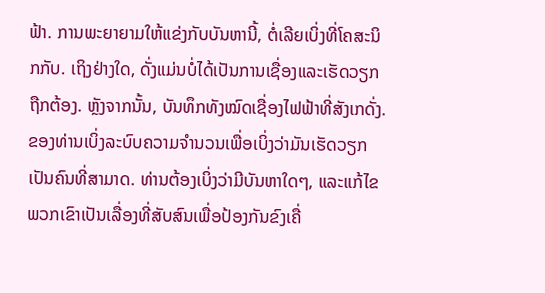ຟ້າ. ການພະຍາຍາມໃຫ້ແຂ່ງກັບບັນຫານີ້, ຕໍ່ເລີຍເບິ່ງທີ່ໂຄສະນິກກັບ. ເຖິງຢ່າງໃດ, ດັ່ງແມ່ນບໍ່ໄດ້ເປັນການເຊື່ອງແລະເຮັດວຽກຖືກຕ້ອງ. ຫຼັງຈາກນັ້ນ, ບັນທຶກທັງໝົດເຊື່ອງໄຟຟ້າທີ່ສັງເກດັ່ງ. ຂອງທ່ານເບິ່ງລະບົບຄວາມຈຳນວນເພື່ອເບິ່ງວ່າມັນເຮັດວຽກເປັນຄົນທີ່ສາມາດ. ທ່ານຕ້ອງເບິ່ງວ່າມີບັນຫາໃດໆ, ແລະແກ້ໄຂພວກເຂົາເປັນເລື່ອງທີ່ສັບສົນເພື່ອປ້ອງກັນຂົງເຄື່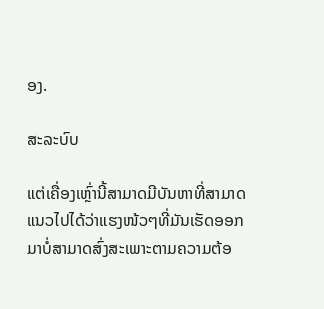ອງ.

ສະລະບົບ

ແຕ່ເຄື່ອງເຫຼົ່ານີ້ສາມາດມີບັນຫາທີ່ສາມາດແນວໄປໄດ້ວ່າແຮງໜ້ວໆທີ່ມັນເຮັດອອກມາບໍ່ສາມາດສົ່ງສະເພາະຕາມຄວາມຕ້ອ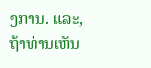ງການ. ແລະ, ຖ້າທ່ານເຫັນ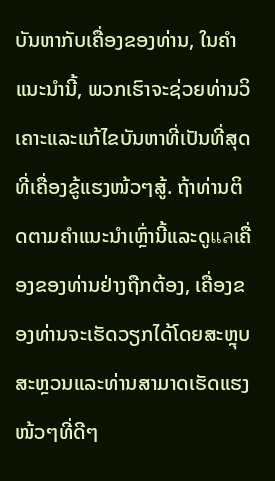ບັນຫາກັບເຄື່ອງຂອງທ່ານ, ໃນຄຳແນະນຳນີ້, ພວກເຮົາຈະຊ່ວຍທ່ານວິເຄາະແລະແກ້ໄຂບັນຫາທີ່ເປັນທີ່ສຸດທີ່ເຄື່ອງຂູ້ແຮງໜ້ວໆສູ້. ຖ້າທ່ານຕິດຕາມຄຳແນະນຳເຫຼົ່ານີ້ແລະດູแลເຄື່ອງຂອງທ່ານຢ່າງຖືກຕ້ອງ, ເຄື່ອງຂອງທ່ານຈະເຮັດວຽກໄດ້ໂດຍສະຫຼຸບສະຫຼວນແລະທ່ານສາມາດເຮັດແຮງໜ້ວໆທີ່ດີໆ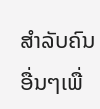ສຳລັບຄົນອື່ນໆເພື່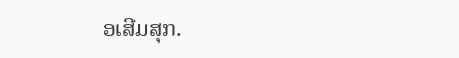ອເສີມສຸກ.